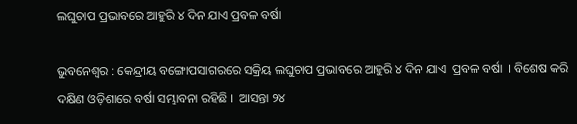ଲଘୁଚାପ ପ୍ରଭାବରେ ଆହୁରି ୪ ଦିନ ଯାଏ ପ୍ରବଳ ବର୍ଷା

ଭୁବନେଶ୍ବର : କେନ୍ଦ୍ରୀୟ ବଙ୍ଗୋପସାଗରରେ ସକ୍ରିୟ ଲଘୁଚାପ ପ୍ରଭାବରେ ଆହୁରି ୪ ଦିନ ଯାଏ  ପ୍ରବଳ ବର୍ଷା  । ବିଶେଷ କରି ଦକ୍ଷିଣ ଓଡ଼ିଶାରେ ବର୍ଷା ସମ୍ଭାବନା ରହିଛି ।  ଆସନ୍ତା ୨୪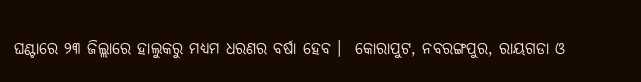ଘଣ୍ଟାରେ ୨୩ ଜିଲ୍ଲାରେ ହାଲୁକରୁ ମଧ୍ୟମ ଧରଣର ବର୍ଷା ହେବ ।  କୋରାପୁଟ, ନବରଙ୍ଗପୁର, ରାୟଗଡା ଓ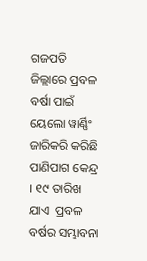ଗଜପତି ଜିଲ୍ଲାରେ ପ୍ରବଳ ବର୍ଷା ପାଇଁ ୟେଲୋ ୱାର୍ଣ୍ଣିଂ ଜାରିକରି କରିଛି ପାଣିପାଗ କେନ୍ଦ୍ର । ୧୯ ତାରିଖ ଯାଏ  ପ୍ରବଳ ବର୍ଷର ସମ୍ଭାବନା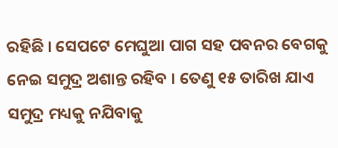ରହିଛି । ସେପଟେ ମେଘୁଆ ପାଗ ସହ ପବନର ବେଗକୁ ନେଇ ସମୁଦ୍ର ଅଶାନ୍ତ ରହିବ । ତେଣୁ ୧୫ ତାରିଖ ଯାଏ ସମୁଦ୍ର ମଧ୍ୟକୁ ନଯିବାକୁ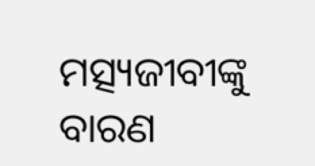ମତ୍ସ୍ୟଜୀବୀଙ୍କୁ ବାରଣ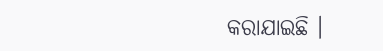କରାଯାଇଛି ।